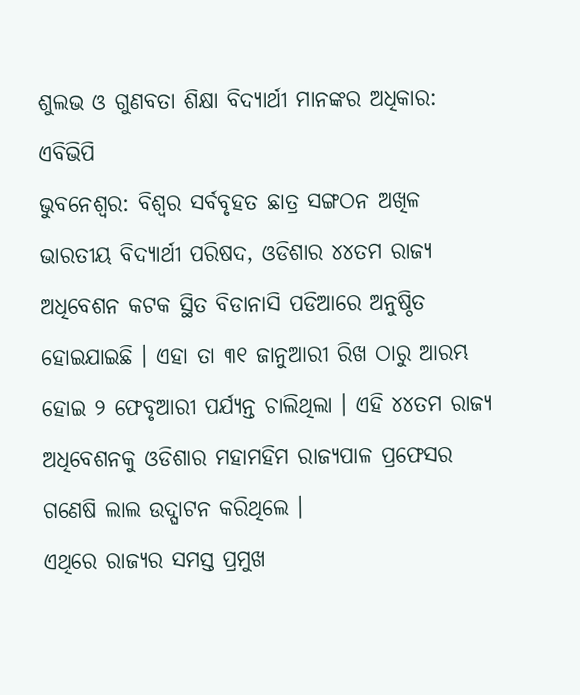ଶୁଲଭ ଓ ଗୁଣବତା ଶିକ୍ଷା ବିଦ୍ୟାର୍ଥୀ ମାନଙ୍କର ଅଧିକାର: ଏବିଭିପି
ଭୁବନେଶ୍ୱର: ବିଶ୍ୱର ସର୍ବବୃହତ ଛାତ୍ର ସଙ୍ଗଠନ ଅଖିଳ ଭାରତୀୟ ବିଦ୍ୟାର୍ଥୀ ପରିଷଦ, ଓଡିଶାର ୪୪ତମ ରାଜ୍ୟ ଅଧିବେଶନ କଟକ ସ୍ଥିତ ବିଡାନାସି ପଡିଆରେ ଅନୁଷ୍ଠିତ ହୋଇଯାଇଛି । ଏହା ତା ୩୧ ଜାନୁଆରୀ ରିଖ ଠାରୁ ଆରମ୍ଭ ହୋଇ ୨ ଫେବୃଆରୀ ପର୍ଯ୍ୟନ୍ତ ଚାଲିଥିଲା । ଏହି ୪୪ତମ ରାଜ୍ୟ ଅଧିବେଶନକୁ ଓଡିଶାର ମହାମହିମ ରାଜ୍ୟପାଳ ପ୍ରଫେସର ଗଣେଷି ଲାଲ ଉଦ୍ଘାଟନ କରିଥିଲେ ।
ଏଥିରେ ରାଜ୍ୟର ସମସ୍ତ ପ୍ରମୁଖ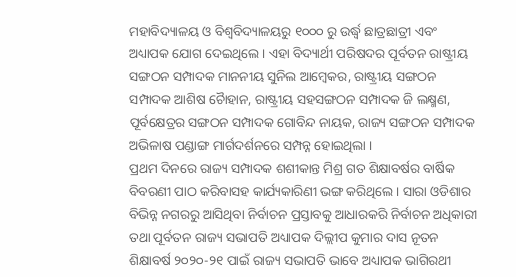ମହାବିଦ୍ୟାଳୟ ଓ ବିଶ୍ୱବିଦ୍ୟାଳୟରୁ ୧୦୦୦ ରୁ ଉର୍ଦ୍ଧ୍ୱ ଛାତ୍ରଛାତ୍ରୀ ଏବଂ ଅଧ୍ୟାପକ ଯୋଗ ଦେଇଥିଲେ । ଏହା ବିଦ୍ୟାର୍ଥୀ ପରିଷଦର ପୂର୍ବତନ ରାଷ୍ଟ୍ରୀୟ ସଙ୍ଗଠନ ସମ୍ପାଦକ ମାନନୀୟ ସୁନିଲ ଆମ୍ବେକର, ରାଷ୍ଟ୍ରୀୟ ସଙ୍ଗଠନ ସମ୍ପାଦକ ଆଶିଷ ଚୈାହାନ, ରାଷ୍ଟ୍ରୀୟ ସହସଙ୍ଗଠନ ସମ୍ପାଦକ ଜି ଲକ୍ଷ୍ମଣ, ପୂର୍ବକ୍ଷେତ୍ରର ସଙ୍ଗଠନ ସମ୍ପାଦକ ଗୋବିନ୍ଦ ନାୟକ, ରାଜ୍ୟ ସଙ୍ଗଠନ ସମ୍ପାଦକ ଅଭିଳାଷ ପଣ୍ଡାଙ୍ଗ ମାର୍ଗଦର୍ଶନରେ ସମ୍ପନ୍ନ ହୋଇଥିଲା ।
ପ୍ରଥମ ଦିନରେ ରାଜ୍ୟ ସମ୍ପାଦକ ଶଶୀକାନ୍ତ ମିଶ୍ର ଗତ ଶିକ୍ଷାବର୍ଷର ବାର୍ଷିକ ବିବରଣୀ ପାଠ କରିବାସହ କାର୍ଯ୍ୟକାରିଣୀ ଭଙ୍ଗ କରିଥିଲେ । ସାରା ଓଡିଶାର ବିଭିନ୍ନ ନଗରରୁ ଆସିଥିବା ନିର୍ବାଚନ ପ୍ରସ୍ତାବକୁ ଆଧାରକରି ନିର୍ବାଚନ ଅଧିକାରୀ ତଥା ପୂର୍ବତନ ରାଜ୍ୟ ସଭାପତି ଅଧ୍ୟାପକ ଦିଲ୍ଲୀପ କୁମାର ଦାସ ନୂତନ ଶିକ୍ଷାବର୍ଷ ୨୦୨୦-୨୧ ପାଇଁ ରାଜ୍ୟ ସଭାପତି ଭାବେ ଅଧ୍ୟାପକ ଭାଗିରଥୀ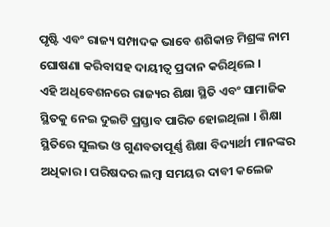ପୃଷ୍ଟି ଏବଂ ରାଜ୍ୟ ସମ୍ପାଦକ ଭାବେ ଶଶିକାନ୍ତ ମିଶ୍ରଙ୍କ ନାମ ଘୋଷଣା କରିବାସହ ଦାୟୀତ୍ୱ ପ୍ରଦାନ କରିଥିଲେ ।
ଏହି ଅଧିବେଶନରେ ରାଜ୍ୟର ଶିକ୍ଷା ସ୍ଥିତି ଏବଂ ସାମାଜିକ ସ୍ଥିତକୁ ନେଇ ଦୁଇଟି ପ୍ରସ୍ତାବ ପାରିତ ହୋଇଥିଲା । ଶିକ୍ଷା ସ୍ଥିତିରେ ସୁଲଭ ଓ ଗୁଣବତାପୂର୍ଣ୍ଣ ଶିକ୍ଷା ବିଦ୍ୟାର୍ଥୀ ମାନଙ୍କର ଅଧିକାର । ପରିଷଦର ଲମ୍ବା ସମୟର ଦାବୀ କଲେଜ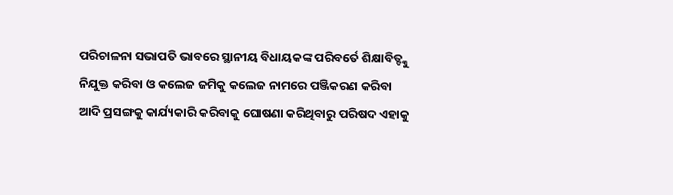ପରିଚାଳନା ସଭାପତି ଭାବରେ ସ୍ଥାନୀୟ ବିଧାୟକଙ୍କ ପରିବର୍ତେ ଶିକ୍ଷାବିତ୍ଙ୍କୁ ନିଯୁକ୍ତ କରିବା ଓ କଲେଜ ଜମିକୁ କଲେଜ ନାମରେ ପଞ୍ଜିକରଣ କରିବା ଆଦି ପ୍ରସଙ୍ଗକୁ କାର୍ଯ୍ୟକାରି କରିବାକୁ ଘୋଷଣା କରିଥିବାରୁ ପରିଷଦ ଏହାକୁ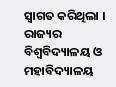ସ୍ୱାଗତ କରିଥିଲା ।
ରାଜ୍ୟର ବିଶ୍ୱବିଦ୍ୟାଳୟ ଓ ମହାବିଦ୍ୟାଳୟ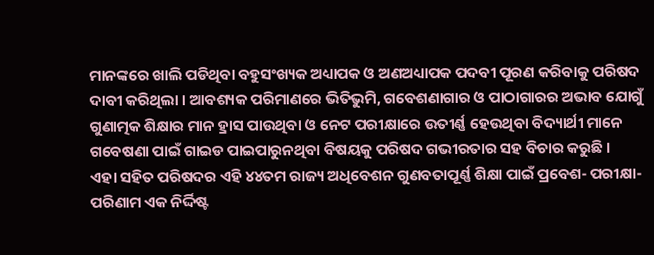ମାନଙ୍କରେ ଖାଲି ପଡିଥିବା ବହୁସଂଖ୍ୟକ ଅଧ୍ୟାପକ ଓ ଅଣଅଧ୍ୟାପକ ପଦବୀ ପୂରଣ କରିବାକୁ ପରିଷଦ ଦାବୀ କରିଥିଲା । ଆବଶ୍ୟକ ପରିମାଣରେ ଭିତିଭୁମି, ଗବେଶଣାଗାର ଓ ପାଠାଗାରର ଅଭାବ ଯୋଗୁଁ ଗୁଣାତ୍ମକ ଶିକ୍ଷାର ମାନ ହ୍ରାସ ପାଉଥିବା ଓ ନେଟ ପରୀକ୍ଷାରେ ଉତୀର୍ଣ୍ଣ ହେଉଥିବା ବିଦ୍ୟାର୍ଥୀ ମାନେ ଗବେଷଣା ପାଇଁ ଗାଇଡ ପାଇପାରୁନଥିବା ବିଷୟକୁ ପରିଷଦ ଗଭୀରତାର ସହ ବିଚାର କରୁଛି ।
ଏହା ସହିତ ପରିଷଦର ଏହି ୪୪ତମ ରାଜ୍ୟ ଅଧିବେଶନ ଗୁଣବତାପୂର୍ଣ୍ଣ ଶିକ୍ଷା ପାଇଁ ପ୍ରବେଶ- ପରୀକ୍ଷା- ପରିଣାମ ଏକ ନିର୍ଦ୍ଦିଷ୍ଟ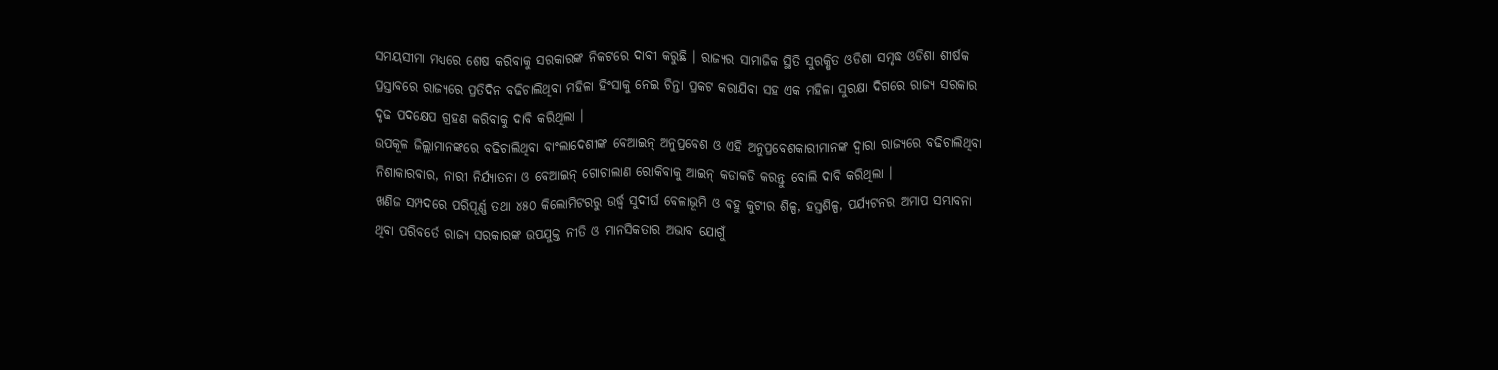ସମୟସୀମା ମଧ୍ୟରେ ଶେଷ କରିବାକୁ ସରକାରଙ୍କ ନିକଟରେ ଦାବୀ କରୁଛି । ରାଜ୍ୟର ସାମାଜିକ ସ୍ଥିତି ସୁରକ୍ଷିତ ଓଡିଶା ସମୃଦ୍ଧ ଓଡିଶା ଶୀର୍ଷକ ପ୍ରସ୍ତାବରେ ରାଜ୍ୟରେ ପ୍ରତିଦିନ ବଢିଚାଲିଥିବା ମହିଳା ହିଂସାକୁ ନେଇ ଚିନ୍ତା ପ୍ରକଟ କରାଯିବା ସହ ଏକ ମହିଳା ସୁରକ୍ଷା ଦିଗରେ ରାଜ୍ୟ ସରକାର ଦୃଢ ପଦକ୍ଷେପ ଗ୍ରହଣ କରିବାକୁ ଦାବି କରିଥିଲା ।
ଉପକୂଳ ଜିଲ୍ଲାମାନଙ୍କରେ ବଢିଚାଲିଥିବା ବାଂଲାଦେଶୀଙ୍କ ବେଆଇନ୍ ଅନୁପ୍ରବେଶ ଓ ଏହି ଅନୁପ୍ରବେଶକାରୀମାନଙ୍କ ଦ୍ୱାରା ରାଜ୍ୟରେ ବଢିଚାଲିଥିବା ନିଶାକାରବାର, ନାରୀ ନିର୍ଯ୍ୟାତନା ଓ ବେଆଇନ୍ ଗୋଚାଲାଣ ରୋକିବାକୁ ଆଇନ୍ କଡାକଡି କରନ୍ତୁ ବୋଲି ଦାବି କରିଥିଲା ।
ଖଣିଜ ସମ୍ପଦରେ ପରିପୂର୍ଣ୍ଣ ତଥା ୪୫୦ କିଲୋମିଟରରୁ ଉର୍ଦ୍ଧ୍ୱ ସୁଦୀର୍ଘ ବେଳାଭୂମି ଓ ବହୁ କୁଟୀର ଶିଳ୍ପ, ହସ୍ତଶିଳ୍ପ, ପର୍ଯ୍ୟଟନର ଅମାପ ସମ୍ଭାବନା ଥିବା ପରିବର୍ତେ ରାଜ୍ୟ ସରକାରଙ୍କ ଉପଯୁକ୍ତ ନୀତି ଓ ମାନସିକତାର ଅଭାବ ଯୋଗୁଁ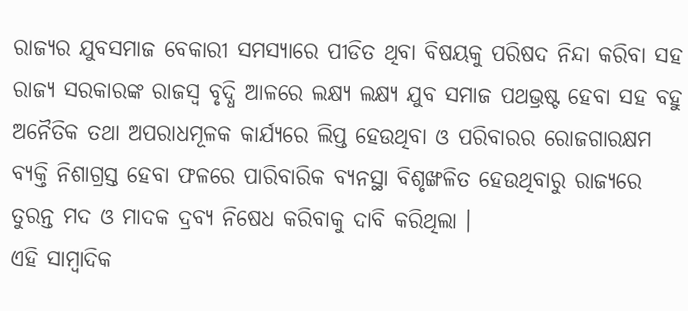ରାଜ୍ୟର ଯୁବସମାଜ ବେକାରୀ ସମସ୍ୟାରେ ପୀଡିତ ଥିବା ବିଷୟକୁ ପରିଷଦ ନିନ୍ଦା କରିବା ସହ ରାଜ୍ୟ ସରକାରଙ୍କ ରାଜସ୍ୱ ବୃଦ୍ଧି ଆଳରେ ଲକ୍ଷ୍ୟ ଲକ୍ଷ୍ୟ ଯୁବ ସମାଜ ପଥଭ୍ରଷ୍ଟ ହେବା ସହ ବହୁ ଅନୈତିକ ତଥା ଅପରାଧମୂଳକ କାର୍ଯ୍ୟରେ ଲିପ୍ତ ହେଉଥିବା ଓ ପରିବାରର ରୋଜଗାରକ୍ଷମ ବ୍ୟକ୍ତି ନିଶାଗ୍ରସ୍ତ ହେବା ଫଳରେ ପାରିବାରିକ ବ୍ୟନସ୍ଥା ବିଶୃଙ୍ଖଳିତ ହେଉଥିବାରୁ ରାଜ୍ୟରେ ତୁରନ୍ତ ମଦ ଓ ମାଦକ ଦ୍ରବ୍ୟ ନିଷେଧ କରିବାକୁ ଦାବି କରିଥିଲା ।
ଏହି ସାମ୍ବାଦିକ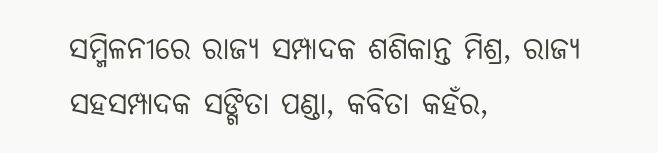ସମ୍ମିଳନୀରେ ରାଜ୍ୟ ସମ୍ପାଦକ ଶଶିକାନ୍ତ ମିଶ୍ର, ରାଜ୍ୟ ସହସମ୍ପାଦକ ସଙ୍ଗିତା ପଣ୍ଡା, କବିତା କହଁର,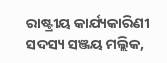ରାଷ୍ଟ୍ରୀୟ କାର୍ଯ୍ୟକାରିଣୀ ସଦସ୍ୟ ସଞ୍ଜୟ ମଲ୍ଲିକ,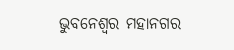ଭୁବନେଶ୍ୱର ମହାନଗର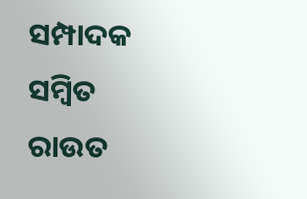ସମ୍ପାଦକ ସମ୍ବିତ ରାଉତ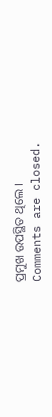ପ୍ରମୁଖ ଉପସ୍ଥିତ ଥିଲେ ।
Comments are closed.